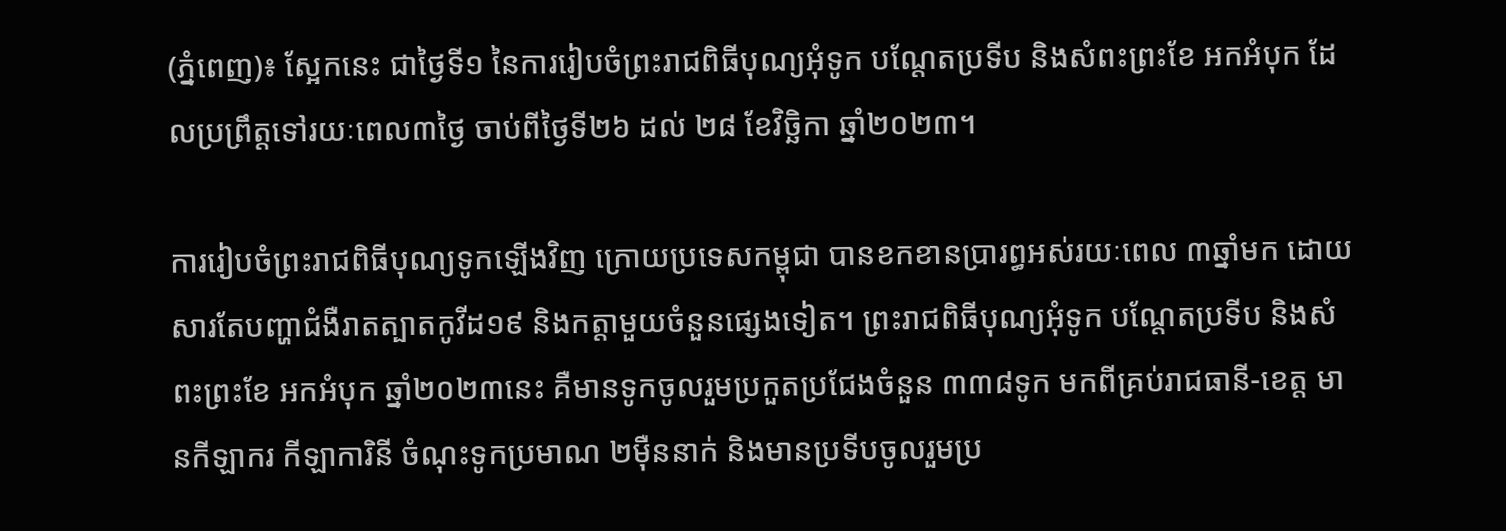(ភ្នំពេញ)៖ ស្អែកនេះ ជាថ្ងៃទី១ នៃការរៀបចំព្រះរាជពិធីបុណ្យអុំទូក បណ្តែតប្រទីប និងសំពះព្រះខែ អកអំបុក ដែលប្រព្រឹត្តទៅរយៈពេល៣ថ្ងៃ ចាប់ពីថ្ងៃទី២៦ ដល់ ២៨ ខែវិច្ឆិកា ឆ្នាំ២០២៣។

ការរៀបចំព្រះរាជពិធីបុណ្យទូកឡើងវិញ ក្រោយប្រទេសកម្ពុជា បានខកខានប្រារព្ធអស់រយៈពេល ៣ឆ្នាំមក ដោយសារតែបញ្ហាជំងឺរាតត្បាតកូវីដ១៩ និងកត្តាមួយចំនួនផ្សេងទៀត។ ព្រះរាជពិធីបុណ្យអុំទូក បណ្តែតប្រទីប និងសំពះព្រះខែ អកអំបុក ឆ្នាំ២០២៣នេះ គឺមានទូកចូលរួមប្រកួតប្រជែងចំនួន ៣៣៨ទូក មកពីគ្រប់រាជធានី-ខេត្ត មានកីឡាករ កីឡាការិនី ចំណុះទូកប្រមាណ ២ម៉ឺននាក់ និងមានប្រទីបចូលរួមប្រ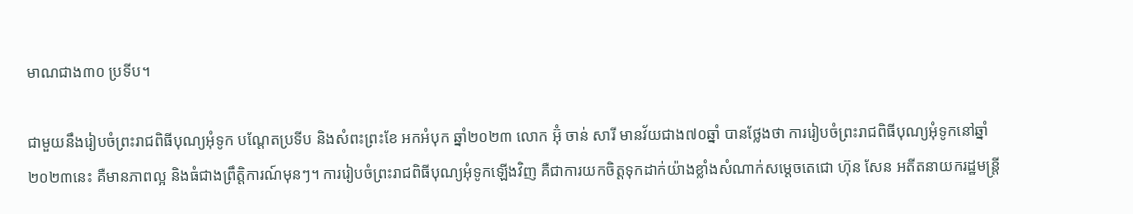មាណជាង៣០ ប្រទីប។

ជាមួយនឹងរៀបចំព្រះរាជពិធីបុណ្យអុំទូក បណ្តែតប្រទីប និងសំពះព្រះខែ អកអំបុក ឆ្នាំ២០២៣ លោក អ៊ុំ ចាន់ សារី មានវ័យជាង៧០ឆ្នាំ បានថ្លែងថា ការរៀបចំព្រះរាជពិធីបុណ្យអុំទូកនៅឆ្នាំ២០២៣នេះ គឺមានភាពល្អ និងធំជាងព្រឹត្តិការណ៍មុនៗ។ ការរៀបចំព្រះរាជពិធីបុណ្យអុំទូកឡើងវិញ គឺជាការយកចិត្តទុកដាក់យ៉ាងខ្លាំងសំណាក់សម្តេចតេជោ ហ៊ុន សែន អតីតនាយករដ្ឋមន្ត្រី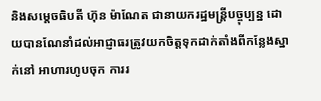និងសម្តេចធិបតី ហ៊ុន ម៉ាណែត ជានាយករដ្ឋមន្ត្រីបច្ចុប្បន្ន ដោយបានណែនាំដល់អាជ្ញាធរត្រូវយកចិត្តទុកដាក់តាំងពីកន្លែងស្នាក់នៅ អាហារហូបចុក ការរ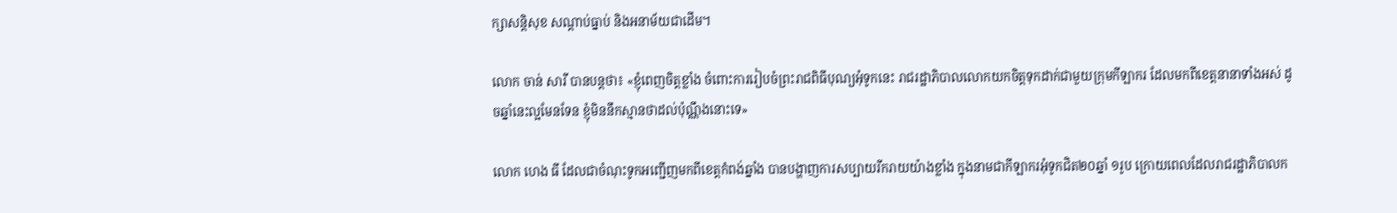ក្សាសន្តិសុខ សណ្តាប់ធ្នាប់ និងអនាម័យជាដើម។

លោក ចាន់ សារី បានបន្តថា៖ «ខ្ញុំពេញចិត្តខ្លាំង ចំពោះការរៀបចំព្រះរាជពិធីបុណ្យអុំទូកនេះ រាជរដ្ឋាភិបាលលោកយកចិត្តទុកដាក់ជាមួយក្រុមកីឡាករ ដែលមកពីខេត្តនានាទាំងអស់ ដូចឆ្នាំនេះល្អមែនទែន ខ្ញុំមិននឹកស្មានថាដល់ប៉ុណ្ណឹងនោះទេ»

លោក ហេង ធី ដែលជាចំណុះទូកអញ្ជើញមកពីខេត្តកំពង់ឆ្នាំង បានបង្ហាញការសប្បាយរីករាយយ៉ាងខ្លាំង ក្នុងនាមជាកីឡាករអុំទូកជិត២០ឆ្នាំ ១រូប ក្រោយពេលដែលរាជរដ្ឋាភិបាលក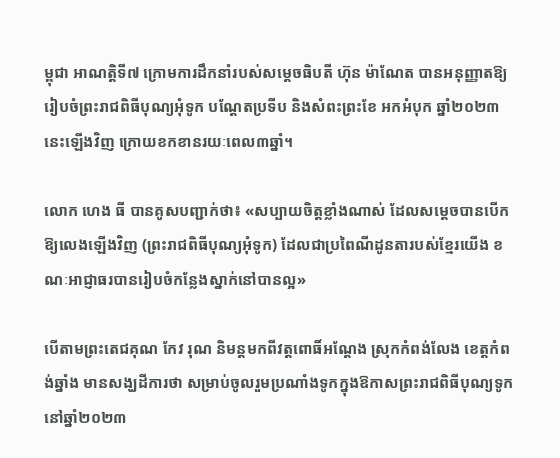ម្ពុជា អាណត្តិទី៧ ក្រោមការដឹកនាំរបស់សម្តេចធិបតី ហ៊ុន ម៉ាណែត បានអនុញ្ញាតឱ្យរៀបចំព្រះរាជពិធីបុណ្យអុំទូក បណ្តែតប្រទីប និងសំពះព្រះខែ អកអំបុក ឆ្នាំ២០២៣នេះឡើងវិញ ក្រោយខកខានរយៈពេល៣ឆ្នាំ។

លោក ហេង ធី បានគូសបញ្ជាក់ថា៖ «សប្បាយចិត្តខ្លាំងណាស់ ដែលសម្តេចបានបើកឱ្យលេងឡើងវិញ (ព្រះរាជពិធីបុណ្យអុំទូក) ដែលជាប្រពៃណីដូនតារបស់ខ្មែរយើង ខណៈអាជ្ញាធរបានរៀបចំកន្លែងស្នាក់នៅបានល្អ»

បើតាមព្រះតេជគុណ កែវ រុណ និមន្តមកពីវត្តពោធិ៍អណ្តែង ស្រុកកំពង់លែង ខេត្តកំពង់ឆ្នាំង មានសង្ឃដីការថា សម្រាប់ចូលរួមប្រណាំងទូកក្នុងឱកាសព្រះរាជពិធីបុណ្យទូកនៅឆ្នាំ២០២៣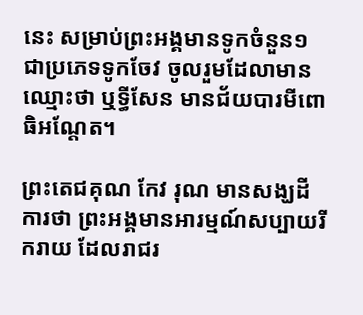នេះ សម្រាប់ព្រះអង្គមានទូកចំនួន១ ជាប្រភេទទូកចែវ ចូលរួមដែលាមានឈ្មោះថា ឬទ្ធីសែន មានជ័យបារមីពោធិអណ្តែត។

ព្រះតេជគុណ កែវ រុណ មានសង្ឃដីការថា ព្រះអង្គមានអារម្មណ៍សប្បាយរីករាយ ដែលរាជរ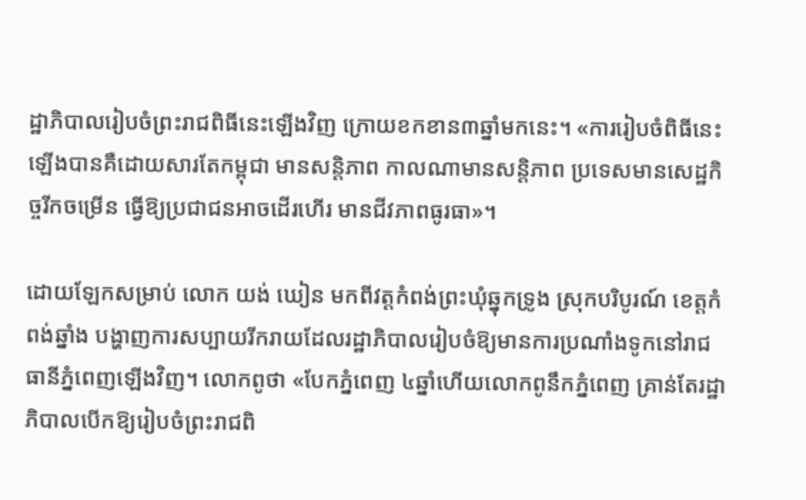ដ្ឋាភិបាលរៀបចំព្រះរាជពិធីនេះឡើងវិញ ក្រោយខកខាន៣ឆ្នាំមកនេះ។ «ការរៀបចំពិធីនេះឡើងបានគឺដោយសារតែកម្ពុជា មានសន្តិភាព កាលណាមានសន្តិភាព ប្រទេសមានសេដ្ឋកិច្ចរីកចម្រើន ធ្វើឱ្យប្រជាជនអាចដើរហើរ មានជីវភាពធូរធា»។

ដោយឡែកសម្រាប់ លោក យង់ ឃៀន មកពីវត្តកំពង់ព្រះឃុំឆ្នុកទ្រូង ស្រុកបរិបូរណ៍ ខេត្តកំពង់ឆ្នាំង បង្ហាញការសប្បាយរីករាយដែលរដ្ឋាភិបាលរៀបចំឱ្យមានការប្រណាំងទូកនៅរាជធានីភ្នំពេញឡើងវិញ។ លោកពូថា «បែកភ្នំពេញ ៤ឆ្នាំហើយលោកពូនឹកភ្នំពេញ គ្រាន់តែរដ្ឋាភិបាលបើកឱ្យរៀបចំព្រះរាជពិ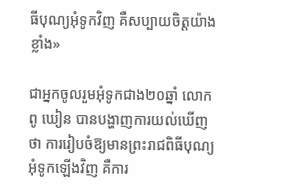ធីបុណ្យអុំទូកវិញ គឺសប្បាយចិត្តយ៉ាងខ្លាំង»

ជាអ្នកចូលរួមអុំទូកជាង២០ឆ្នាំ លោកពូ ឃៀន បានបង្ហាញការយល់ឃើញថា ការរៀបចំឱ្យមានព្រះរាជពិធីបុណ្យអុំទូកឡើងវិញ គឺការ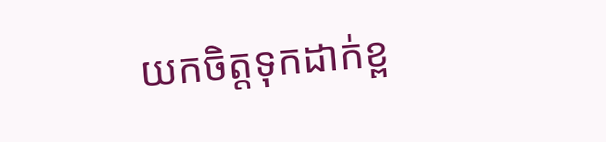យកចិត្តទុកដាក់ខ្ព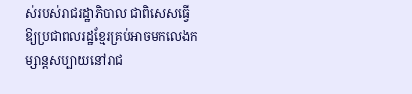ស់របស់រាជរដ្ឋាភិបាល ជាពិសេសធ្វើឱ្យប្រជាពលរដ្ឋខ្មែរគ្រប់អាចមកលេងកម្សាន្តសប្បាយនៅរាជ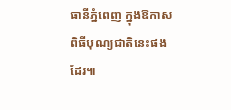ធានីភ្នំពេញ ក្នុងឱកាសពិធីបុណ្យជាតិនេះផងដែរ៕